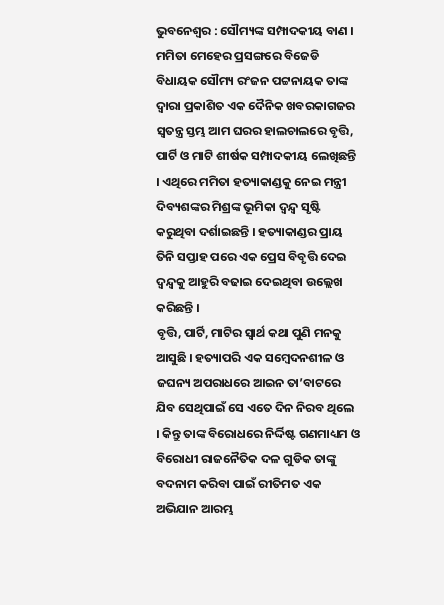ଭୁବନେଶ୍ୱର : ସୌମ୍ୟଙ୍କ ସମ୍ପାଦକୀୟ ବାଣ । ମମିତା ମେହେର ପ୍ରସଙ୍ଗରେ ବିଜେଡି ବିଧାୟକ ସୌମ୍ୟ ରଂଜନ ପଟ୍ଟନାୟକ ତାଙ୍କ ଦ୍ୱାରା ପ୍ରକାଶିତ ଏକ ଦୈନିକ ଖବରକାଗଜର ସ୍ୱତନ୍ତ୍ର ସ୍ତମ୍ଭ ଆମ ଘରର ହାଲଚାଲରେ ବୃତ୍ତି, ପାର୍ଟି ଓ ମାଟି ଶୀର୍ଷକ ସମ୍ପାଦକୀୟ ଲେଖିଛନ୍ତି । ଏଥିରେ ମମିତା ହତ୍ୟାକାଣ୍ଡକୁ ନେଇ ମନ୍ତ୍ରୀ ଦିବ୍ୟଶଙ୍କର ମିଶ୍ରଙ୍କ ଭୂମିକା ଦ୍ୱନ୍ଦ୍ୱ ସୃଷ୍ଟି କରୁଥିବା ଦର୍ଶାଇଛନ୍ତି । ହତ୍ୟାକାଣ୍ଡର ପ୍ରାୟ ତିନି ସପ୍ତାହ ପରେ ଏକ ପ୍ରେସ ବିବୃତ୍ତି ଦେଇ ଦ୍ୱନ୍ଦ୍ୱକୁ ଆହୁରି ବଢାଇ ଦେଇଥିବା ଉଲ୍ଲେଖ କରିଛନ୍ତି ।
ବୃତ୍ତି, ପାର୍ଟି, ମାଟିର ସ୍ୱାର୍ଥ କଥା ପୁଣି ମନକୁ ଆସୁଛି । ହତ୍ୟାପରି ଏକ ସମ୍ବେଦନଶୀଳ ଓ ଜଘନ୍ୟ ଅପରାଧରେ ଆଇନ ତା’ବାଟରେ ଯିବ ସେଥିପାଇଁ ସେ ଏତେ ଦିନ ନିରବ ଥିଲେ । କିନ୍ତୁ ତାଙ୍କ ବିରୋଧରେ ନିର୍ଦ୍ଦିଷ୍ଟ ଗଣମାଧ୍ୟମ ଓ ବିରୋଧୀ ରାଜନୈତିକ ଦଳ ଗୁଡିକ ତାଙ୍କୁ ବଦନାମ କରିବା ପାଇଁ ରୀତିମତ ଏକ ଅଭିଯାନ ଆରମ୍ଭ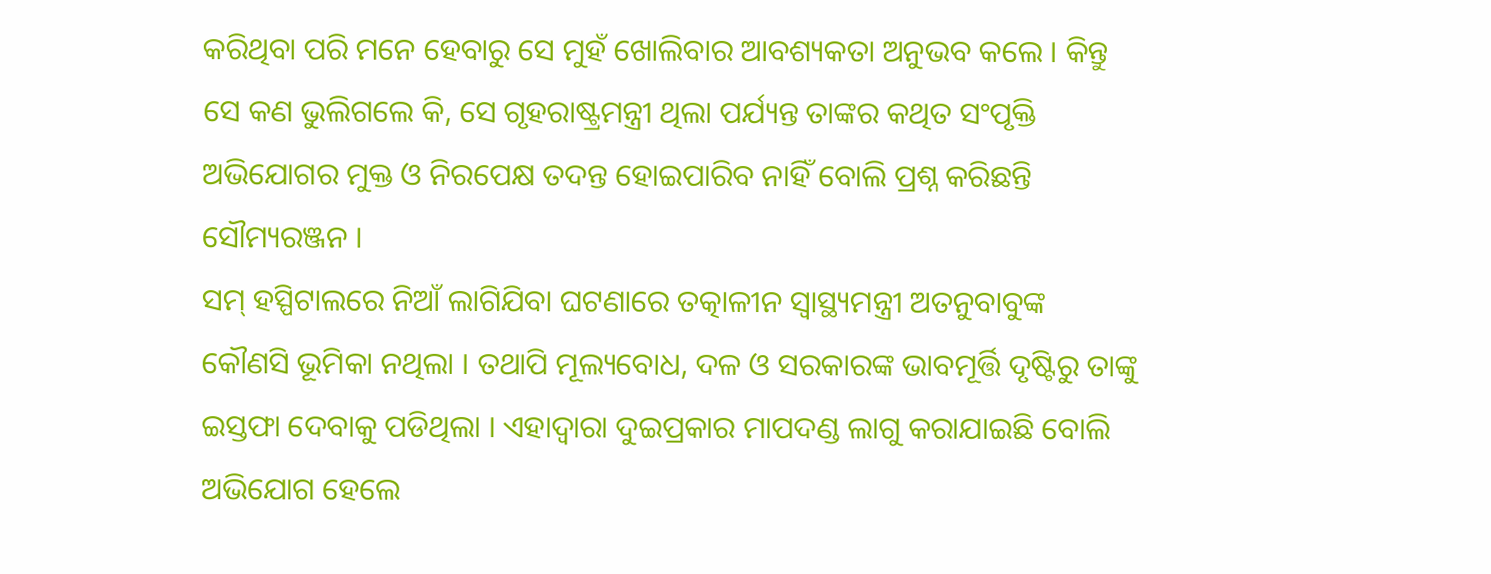କରିଥିବା ପରି ମନେ ହେବାରୁ ସେ ମୁହଁ ଖୋଲିବାର ଆବଶ୍ୟକତା ଅନୁଭବ କଲେ । କିନ୍ତୁ ସେ କଣ ଭୁଲିଗଲେ କି, ସେ ଗୃହରାଷ୍ଟ୍ରମନ୍ତ୍ରୀ ଥିଲା ପର୍ଯ୍ୟନ୍ତ ତାଙ୍କର କଥିତ ସଂପୃକ୍ତି ଅଭିଯୋଗର ମୁକ୍ତ ଓ ନିରପେକ୍ଷ ତଦନ୍ତ ହୋଇପାରିବ ନାହିଁ ବୋଲି ପ୍ରଶ୍ନ କରିଛନ୍ତି ସୌମ୍ୟରଞ୍ଜନ ।
ସମ୍ ହସ୍ପିଟାଲରେ ନିଆଁ ଲାଗିଯିବା ଘଟଣାରେ ତତ୍କାଳୀନ ସ୍ୱାସ୍ଥ୍ୟମନ୍ତ୍ରୀ ଅତନୁବାବୁଙ୍କ କୌଣସି ଭୂମିକା ନଥିଲା । ତଥାପି ମୂଲ୍ୟବୋଧ, ଦଳ ଓ ସରକାରଙ୍କ ଭାବମୂର୍ତ୍ତି ଦୃଷ୍ଟିରୁ ତାଙ୍କୁ ଇସ୍ତଫା ଦେବାକୁ ପଡିଥିଲା । ଏହାଦ୍ୱାରା ଦୁଇପ୍ରକାର ମାପଦଣ୍ଡ ଲାଗୁ କରାଯାଇଛି ବୋଲି ଅଭିଯୋଗ ହେଲେ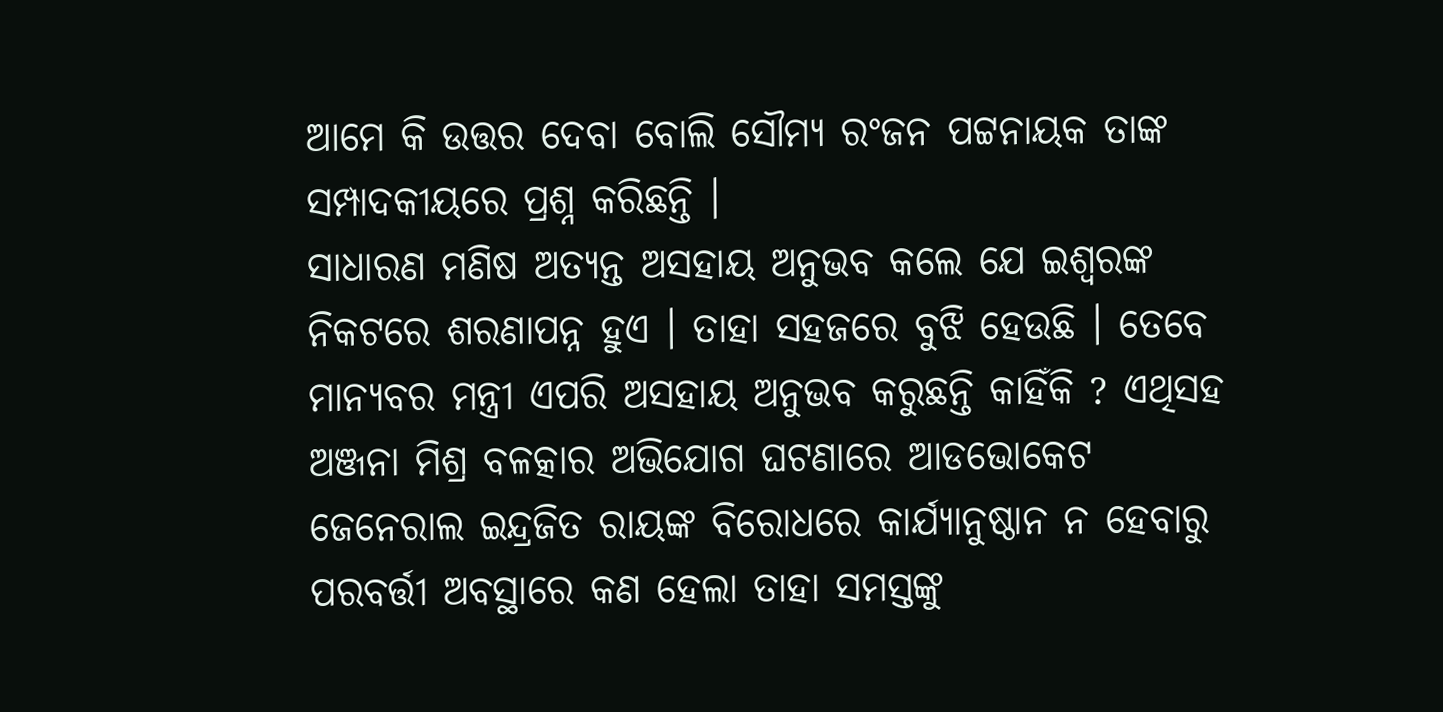ଆମେ କି ଉତ୍ତର ଦେବା ବୋଲି ସୌମ୍ୟ ରଂଜନ ପଟ୍ଟନାୟକ ତାଙ୍କ ସମ୍ପାଦକୀୟରେ ପ୍ରଶ୍ନ କରିଛନ୍ତି ।
ସାଧାରଣ ମଣିଷ ଅତ୍ୟନ୍ତ ଅସହାୟ ଅନୁଭବ କଲେ ଯେ ଇଶ୍ୱରଙ୍କ ନିକଟରେ ଶରଣାପନ୍ନ ହୁଏ । ତାହା ସହଜରେ ବୁଝି ହେଉଛି । ତେବେ ମାନ୍ୟବର ମନ୍ତ୍ରୀ ଏପରି ଅସହାୟ ଅନୁଭବ କରୁଛନ୍ତି କାହିଁକି ? ଏଥିସହ ଅଞ୍ଜନା ମିଶ୍ର ବଳତ୍କାର ଅଭିଯୋଗ ଘଟଣାରେ ଆଡଭୋକେଟ ଜେନେରାଲ ଇନ୍ଦ୍ରଜିତ ରାୟଙ୍କ ବିରୋଧରେ କାର୍ଯ୍ୟାନୁଷ୍ଠାନ ନ ହେବାରୁ ପରବର୍ତ୍ତୀ ଅବସ୍ଥାରେ କଣ ହେଲା ତାହା ସମସ୍ତଙ୍କୁ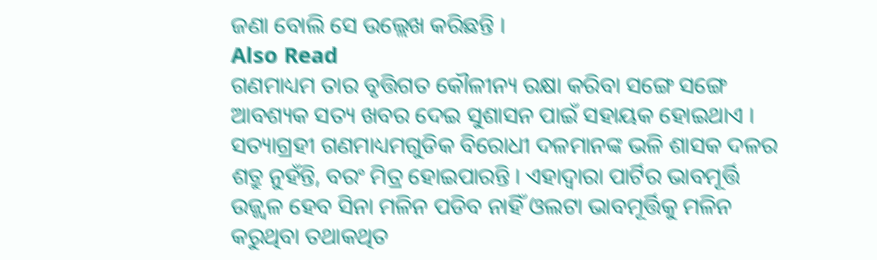ଜଣା ବୋଲି ସେ ଉଲ୍ଲେଖ କରିଛନ୍ତି ।
Also Read
ଗଣମାଧ୍ୟମ ତାର ବୃତ୍ତିଗତ କୌଳୀନ୍ୟ ରକ୍ଷା କରିବା ସଙ୍ଗେ ସଙ୍ଗେ ଆବଶ୍ୟକ ସତ୍ୟ ଖବର ଦେଇ ସୁଶାସନ ପାଇଁ ସହାୟକ ହୋଇଥାଏ । ସତ୍ୟାଗ୍ରହୀ ଗଣମାଧ୍ୟମଗୁଡିକ ବିରୋଧୀ ଦଳମାନଙ୍କ ଭଳି ଶାସକ ଦଳର ଶତ୍ରୁ ନୁହଁନ୍ତି, ବରଂ ମିତ୍ର ହୋଇପାରନ୍ତି । ଏହାଦ୍ୱାରା ପାର୍ଟିର ଭାବମୂର୍ତ୍ତି ଉଜ୍ଜ୍ୱଳ ହେବ ସିନା ମଳିନ ପଡିବ ନାହିଁ ଓଲଟା ଭାବମୂର୍ତ୍ତିକୁ ମଳିନ କରୁଥିବା ତଥାକଥିତ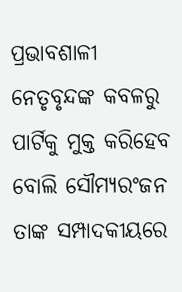ପ୍ରଭାବଶାଳୀ ନେତୃବୃନ୍ଦଙ୍କ କବଳରୁ ପାର୍ଟିକୁ ମୁକ୍ତ କରିହେବ ବୋଲି ସୌମ୍ୟରଂଜନ ତାଙ୍କ ସମ୍ପାଦକୀୟରେ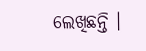ଲେଖିଛନ୍ତି ।